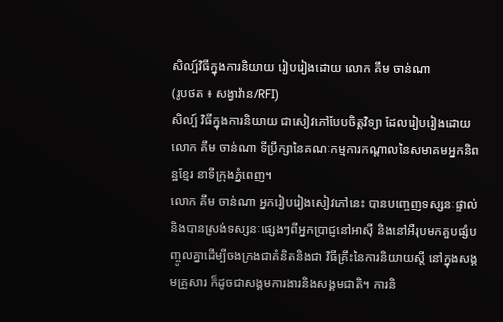សិល្ប៍វិធីក្នុងការនិយាយ រៀបរៀងដោយ លោក គឹម ចាន់ណា
(រូបថត ៖ សង្វាវ៉ាន/RFI)
សិល្ប៍ វិធីក្នុងការនិយាយ ជាសៀវភៅបែបចិត្តវិទ្យា ដែលរៀបរៀងដោយលោក គឹម ចាន់ណា ទីប្រឹក្សានៃគណៈកម្មការកណ្តាលនៃសមាគមអ្នកនិពន្ឋខ្មែរ នាទីក្រុងភ្នំពេញ។
លោក គឹម ចាន់ណា អ្នករៀបរៀងសៀវភៅនេះ បានបញ្ចេញទស្សនៈផ្ទាល់ និងបានស្រង់ទស្សនៈផ្សេងៗពីអ្នកប្រាជ្ញនៅអាស៊ី និងនៅអឺរុបមកគួបផ្សំបញ្ចូលគ្នាដើម្បីចងក្រងជាគំនិតនិងជា វិធីគ្រឹះនៃការនិយាយស្តី នៅក្នុងសង្គមគ្រួសារ ក៏ដូចជាសង្គមការងារនិងសង្គមជាតិ។ ការនិ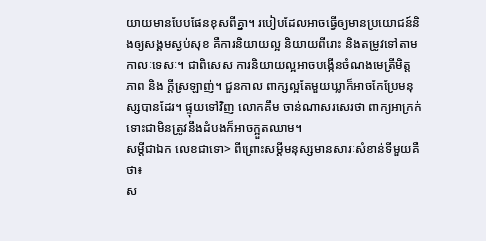យាយមានបែបផែនខុសពីគ្នា។ របៀបដែលអាចធ្វើឲ្យមានប្រយោជន៍និងឲ្យសង្គមស្ងប់សុខ គឺការនិយាយល្អ និយាយពីរោះ និងតម្រូវទៅតាមកាលៈទេសៈ។ ជាពិសេស ការនិយាយល្អអាចបង្កើនចំណងមេត្រីមិត្តភាព និង ក្តីស្រឡាញ់។ ជួនកាល ពាក្សល្អតែមួយឃ្លាក៏អាចកែប្រែមនុស្សបានដែរ។ ផ្ទុយទៅវិញ លោកគឹម ចាន់ណាសរសេរថា ពាក្យអាក្រក់ ទោះជាមិនត្រូវនឹងដំបងក៏អាចក្អួតឈាម។
សម្តីជាឯក លេខជាទោ> ពីព្រោះសម្តីមនុស្សមានសារៈសំខាន់ទីមួយគឺថា៖
ស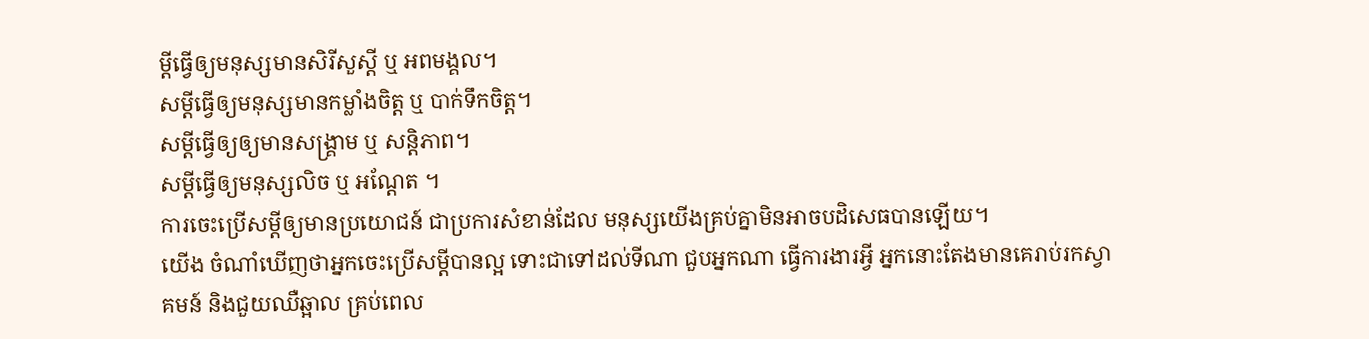ម្តីធ្វើឲ្យមនុស្សមានសិរីសួស្តី ឬ អពមង្គល។
សម្តីធ្វើឲ្យមនុស្សមានកម្លាំងចិត្ត ឬ បាក់ទឹកចិត្ត។
សម្តីធ្វើឲ្យឲ្យមានសង្គ្រាម ឬ សន្តិភាព។
សម្តីធ្វើឲ្យមនុស្សលិច ឬ អណ្តែត ។
ការចេះប្រើសម្តីឲ្យមានប្រយោជន៍ ជាប្រការសំខាន់ដែល មនុស្សយើងគ្រប់គ្នាមិនអាចបដិសេធបានឡើយ។
យើង ចំណាំឃើញថាអ្នកចេះប្រើសម្តីបានល្អ ទោះជាទៅដល់ទីណា ជួបអ្នកណា ធ្វើការងារអ្វី អ្នកនោះតែងមានគេរាប់រកស្វាគមន៍ និងជួយឈឺឆ្អាល គ្រប់ពេល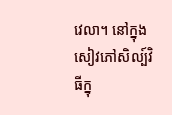វេលា។ នៅក្នុងសៀវភៅសិល្ប៍វិធីក្នុ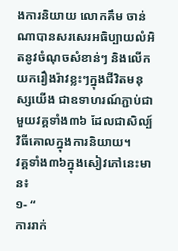ងការនិយាយ លោកគឹម ចាន់ណាបានសរសេរអធិប្បាយលំអិតនូវចំណុចសំខាន់ៗ និងលើកយករឿងរ៉ាវខ្លះៗក្នុងជីវិតមនុស្សយើង ជាឧទាហរណ៍ភ្ជាប់ជាមួយវគ្គទាំង៣៦ ដែលជាសិល្ប៍វិធីគោលក្នុងការនិយាយ។
វគ្គទាំង៣៦ក្នុងសៀវភៅនេះមាន៖
១- “
ការរាក់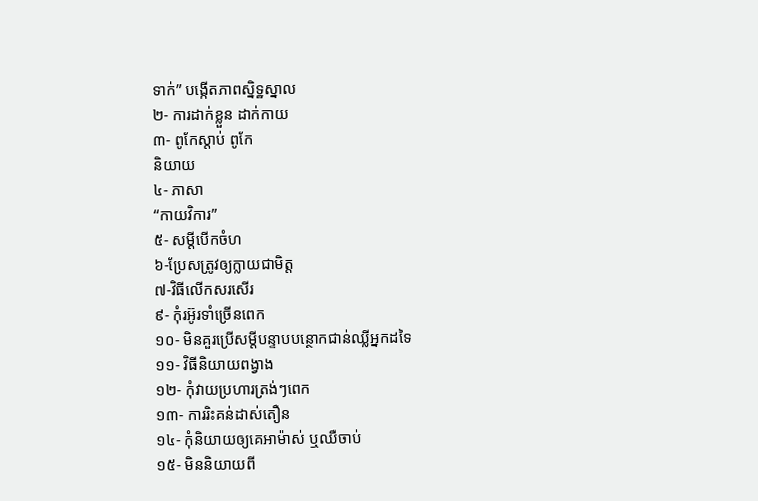ទាក់” បង្កើតភាពស្និទ្ឋស្នាល
២- ការដាក់ខ្លួន ដាក់កាយ
៣- ពូកែស្តាប់ ពូកែ
និយាយ
៤- ភាសា
“កាយវិការ”
៥- សម្តីបើកចំហ
៦-ប្រែសត្រូវឲ្យក្លាយជាមិត្ត
៧-វិធីលើកសរសើរ
៩- កុំរអ៊ូរទាំច្រើនពេក
១០- មិនគួរប្រើសម្តីបន្ទាបបន្ថោកជាន់ឈ្លីអ្នកដទៃ
១១- វិធីនិយាយពង្វាង
១២- កុំវាយប្រហារត្រង់ៗពេក
១៣- ការរិះគន់ដាស់តឿន
១៤- កុំនិយាយឲ្យគេអាម៉ាស់ ឬឈឺចាប់
១៥- មិននិយាយពី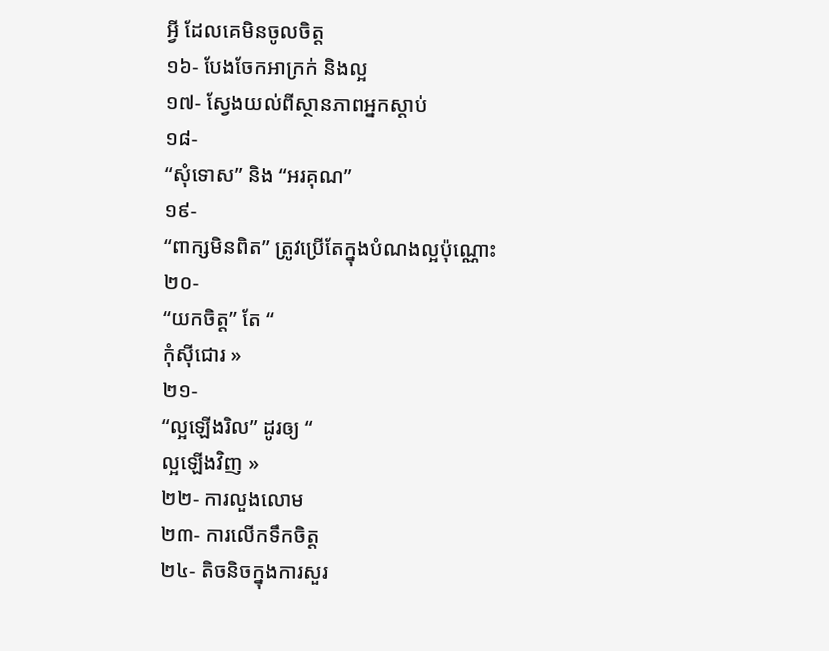អ្វី ដែលគេមិនចូលចិត្ត
១៦- បែងចែកអាក្រក់ និងល្អ
១៧- ស្វែងយល់ពីស្ថានភាពអ្នកស្តាប់
១៨-
“សុំទោស” និង “អរគុណ”
១៩-
“ពាក្សមិនពិត” ត្រូវប្រើតែក្នុងបំណងល្អប៉ុណ្ណោះ
២០-
“យកចិត្ត” តែ “
កុំស៊ីជោរ »
២១-
“ល្អឡើងរិល” ដូរឲ្យ “
ល្អឡើងវិញ »
២២- ការលួងលោម
២៣- ការលើកទឹកចិត្ត
២៤- តិចនិចក្នុងការសួរ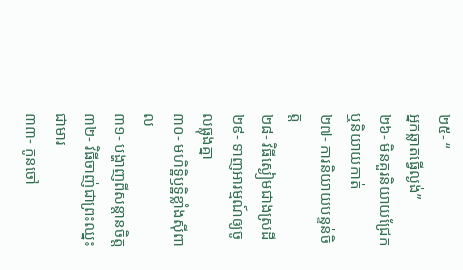២៥- “
អ្នកឆ្លាតធ្វើល្ងង់”
២៦- មិនគួរនិយាយជ្រែក ឬនិយាយកាត់
២៧- ការនិយាយបន្ទន់ចិត្ត
២៨- វិធីស្ងៀមជាងស្រដី
២៩- ទាញអារម្មណ៍ឲ្យចូលធ្លុងគ្នា
៣០- មហិទ្ឋិឫទ្ឋិខ្លាំងស៊ីពាល
៣១- បង្ហាញពីសន្តានចិត្ត
៣២- វិធីចាញ់ជាព្រះឈ្នះជាមារ
៣៣- កូនចៅ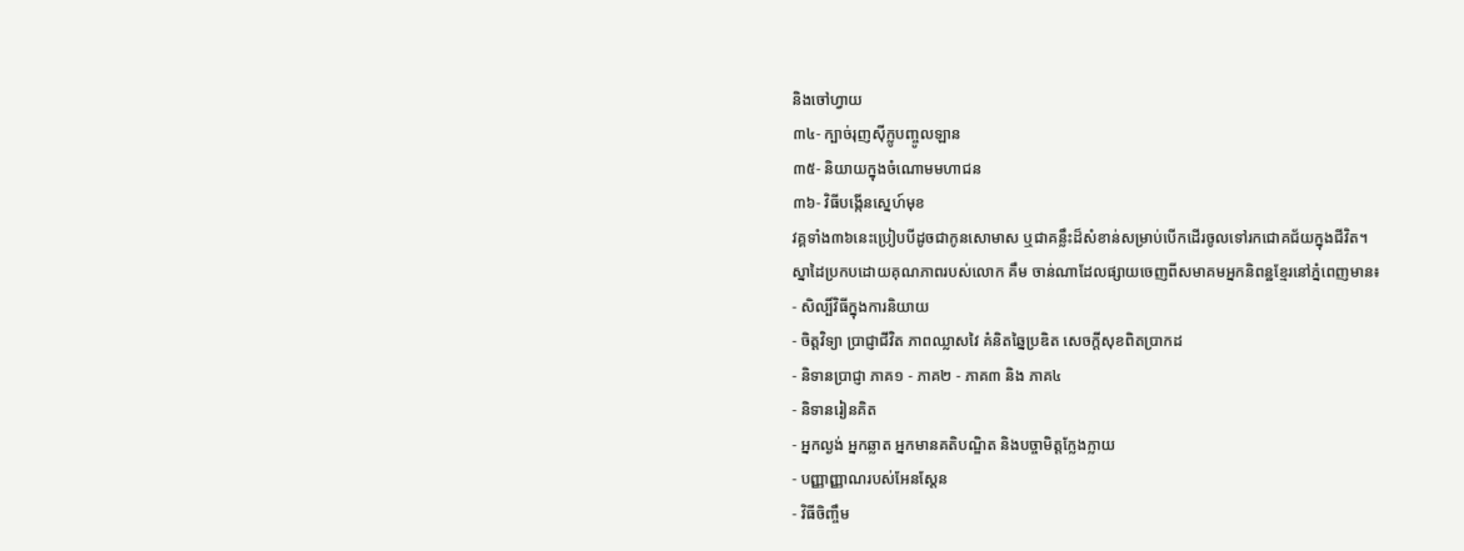និងចៅហ្វាយ
៣៤- ក្បាច់រុញស៊ីក្លូបញ្ចូលឡាន
៣៥- និយាយក្នុងចំណោមមហាជន
៣៦- វិធីបង្កើនស្នេហ៍មុខ
វគ្គទាំង៣៦នេះប្រៀបបីដូចជាកូនសោមាស ឬជាគន្លឹះដ៏សំខាន់សម្រាប់បើកដើរចូលទៅរកជោគជ័យក្នុងជីវិត។
ស្នាដៃប្រកបដោយគុណភាពរបស់លោក គឹម ចាន់ណាដែលផ្សាយចេញពីសមាគមអ្នកនិពន្ឋខ្មែរនៅភ្នំពេញមាន៖
- សិល្បិ៍វិធីក្នុងការនិយាយ
- ចិត្តវិទ្យា ប្រាជ្ញាជីវិត ភាពឈ្លាសវៃ គំនិតឆ្នៃប្រឌិត សេចក្តីសុខពិតប្រាកដ
- និទានប្រាជ្ញា ភាគ១ - ភាគ២ - ភាគ៣ និង ភាគ៤
- និទានរៀនគិត
- អ្នកល្ងង់ អ្នកឆ្លាត អ្នកមានគតិបណ្ឌិត និងបច្ចាមិត្តក្លែងក្លាយ
- បញ្ញាញ្ញាណរបស់អែនស្តែន
- វិធីចិញ្ចឹម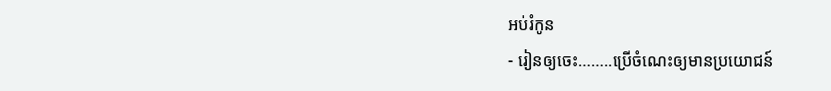អប់រំកូន
- រៀនឲ្យចេះ……..ប្រើចំណេះឲ្យមានប្រយោជន៍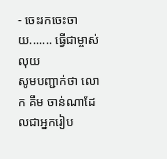- ចេះរកចេះចាយ....... ធ្វើជាម្ចាស់លុយ
សូមបញ្ជាក់ថា លោក គឹម ចាន់ណាដែលជាអ្នករៀប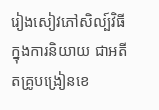រៀងសៀវភៅសិល្ប៍វិធីក្នុងការនិយាយ ជាអតីតគ្រូបង្រៀនខេ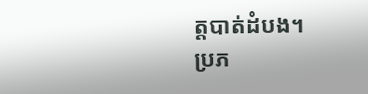ត្តបាត់ដំបង។
ប្រភ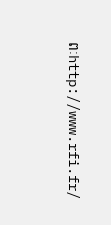ពៈhttp://www.rfi.fr/